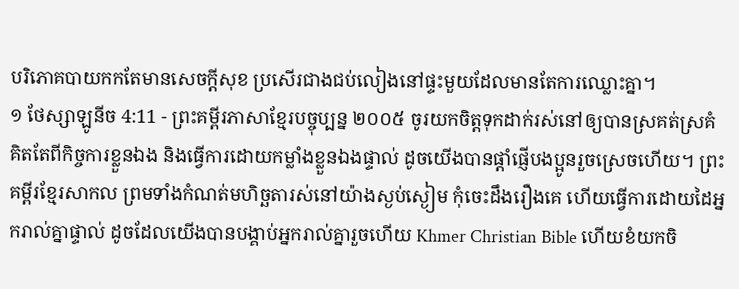បរិភោគបាយកកតែមានសេចក្ដីសុខ ប្រសើរជាងជប់លៀងនៅផ្ទះមួយដែលមានតែការឈ្លោះគ្នា។
១ ថែស្សាឡូនីច 4:11 - ព្រះគម្ពីរភាសាខ្មែរបច្ចុប្បន្ន ២០០៥ ចូរយកចិត្តទុកដាក់រស់នៅឲ្យបានស្រគត់ស្រគំ គិតតែពីកិច្ចការខ្លួនឯង និងធ្វើការដោយកម្លាំងខ្លួនឯងផ្ទាល់ ដូចយើងបានផ្ដាំផ្ញើបងប្អូនរួចស្រេចហើយ។ ព្រះគម្ពីរខ្មែរសាកល ព្រមទាំងកំណត់មហិច្ឆតារស់នៅយ៉ាងស្ងប់ស្ងៀម កុំចេះដឹងរឿងគេ ហើយធ្វើការដោយដៃអ្នករាល់គ្នាផ្ទាល់ ដូចដែលយើងបានបង្គាប់អ្នករាល់គ្នារួចហើយ Khmer Christian Bible ហើយខំយកចិ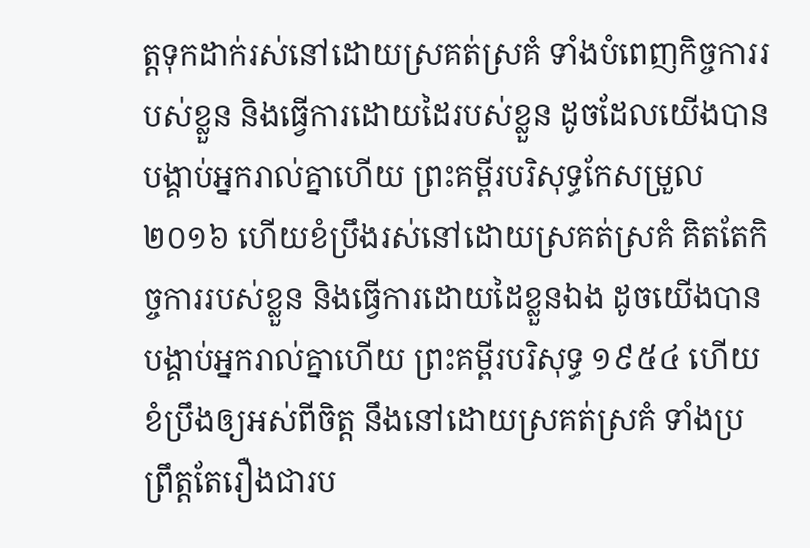ត្តទុកដាក់រស់នៅដោយស្រគត់ស្រគំ ទាំងបំពេញកិច្ចការរបស់ខ្លួន និងធ្វើការដោយដៃរបស់ខ្លួន ដូចដែលយើងបានបង្គាប់អ្នករាល់គ្នាហើយ ព្រះគម្ពីរបរិសុទ្ធកែសម្រួល ២០១៦ ហើយខំប្រឹងរស់នៅដោយស្រគត់ស្រគំ គិតតែកិច្ចការរបស់ខ្លួន និងធ្វើការដោយដៃខ្លួនឯង ដូចយើងបានបង្គាប់អ្នករាល់គ្នាហើយ ព្រះគម្ពីរបរិសុទ្ធ ១៩៥៤ ហើយខំប្រឹងឲ្យអស់ពីចិត្ត នឹងនៅដោយស្រគត់ស្រគំ ទាំងប្រព្រឹត្តតែរឿងជារប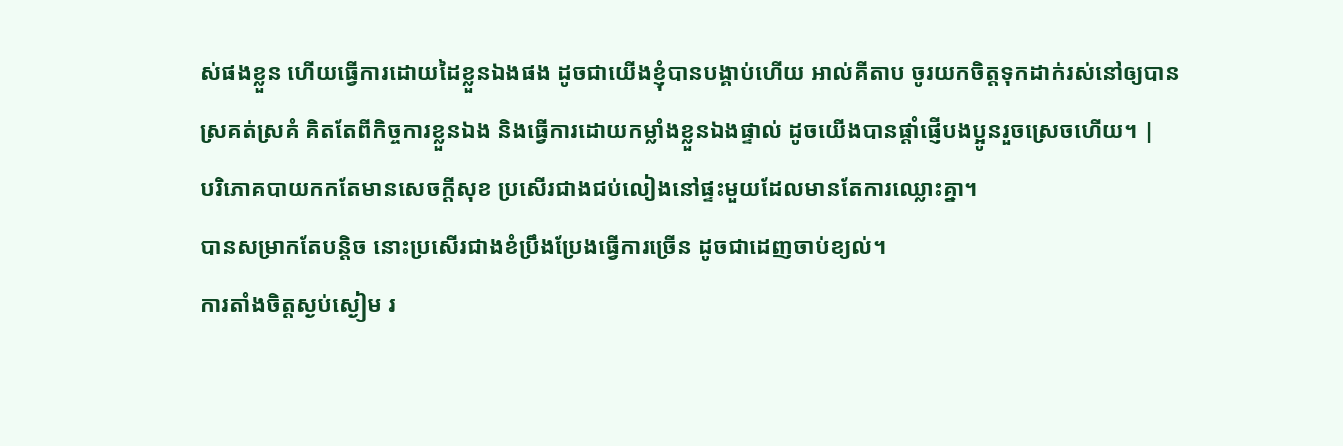ស់ផងខ្លួន ហើយធ្វើការដោយដៃខ្លួនឯងផង ដូចជាយើងខ្ញុំបានបង្គាប់ហើយ អាល់គីតាប ចូរយកចិត្ដទុកដាក់រស់នៅឲ្យបានស្រគត់ស្រគំ គិតតែពីកិច្ចការខ្លួនឯង និងធ្វើការដោយកម្លាំងខ្លួនឯងផ្ទាល់ ដូចយើងបានផ្ដាំផ្ញើបងប្អូនរួចស្រេចហើយ។ |
បរិភោគបាយកកតែមានសេចក្ដីសុខ ប្រសើរជាងជប់លៀងនៅផ្ទះមួយដែលមានតែការឈ្លោះគ្នា។
បានសម្រាកតែបន្តិច នោះប្រសើរជាងខំប្រឹងប្រែងធ្វើការច្រើន ដូចជាដេញចាប់ខ្យល់។
ការតាំងចិត្តស្ងប់ស្ងៀម រ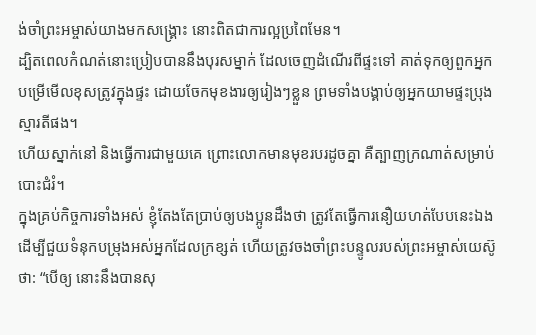ង់ចាំព្រះអម្ចាស់យាងមកសង្គ្រោះ នោះពិតជាការល្អប្រពៃមែន។
ដ្បិតពេលកំណត់នោះប្រៀបបាននឹងបុរសម្នាក់ ដែលចេញដំណើរពីផ្ទះទៅ គាត់ទុកឲ្យពួកអ្នកបម្រើមើលខុសត្រូវក្នុងផ្ទះ ដោយចែកមុខងារឲ្យរៀងៗខ្លួន ព្រមទាំងបង្គាប់ឲ្យអ្នកយាមផ្ទះប្រុងស្មារតីផង។
ហើយស្នាក់នៅ និងធ្វើការជាមួយគេ ព្រោះលោកមានមុខរបរដូចគ្នា គឺត្បាញក្រណាត់សម្រាប់បោះជំរំ។
ក្នុងគ្រប់កិច្ចការទាំងអស់ ខ្ញុំតែងតែប្រាប់ឲ្យបងប្អូនដឹងថា ត្រូវតែធ្វើការនឿយហត់បែបនេះឯង ដើម្បីជួយទំនុកបម្រុងអស់អ្នកដែលក្រខ្សត់ ហើយត្រូវចងចាំព្រះបន្ទូលរបស់ព្រះអម្ចាស់យេស៊ូថា: “បើឲ្យ នោះនឹងបានសុ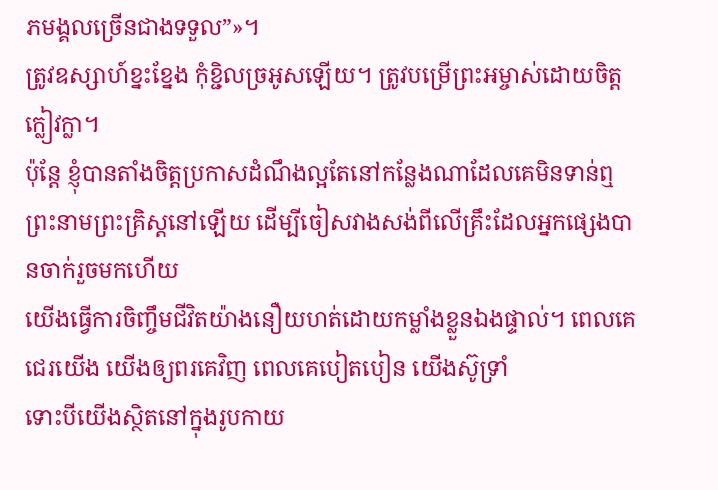ភមង្គលច្រើនជាងទទួល”»។
ត្រូវឧស្សាហ៍ខ្នះខ្នែង កុំខ្ជិលច្រអូសឡើយ។ ត្រូវបម្រើព្រះអម្ចាស់ដោយចិត្តក្លៀវក្លា។
ប៉ុន្តែ ខ្ញុំបានតាំងចិត្តប្រកាសដំណឹងល្អតែនៅកន្លែងណាដែលគេមិនទាន់ឮព្រះនាមព្រះគ្រិស្តនៅឡើយ ដើម្បីចៀសវាងសង់ពីលើគ្រឹះដែលអ្នកផ្សេងបានចាក់រួចមកហើយ
យើងធ្វើការចិញ្ចឹមជីវិតយ៉ាងនឿយហត់ដោយកម្លាំងខ្លួនឯងផ្ទាល់។ ពេលគេជេរយើង យើងឲ្យពរគេវិញ ពេលគេបៀតបៀន យើងស៊ូទ្រាំ
ទោះបីយើងស្ថិតនៅក្នុងរូបកាយ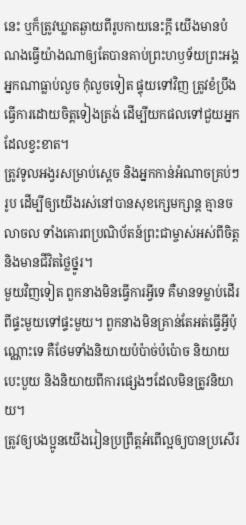នេះ ឬក៏ត្រូវឃ្លាតឆ្ងាយពីរូបកាយនេះក្ដី យើងមានបំណងធ្វើយ៉ាងណាឲ្យតែបានគាប់ព្រះហឫទ័យព្រះអង្គ
អ្នកណាធ្លាប់លួច កុំលួចទៀត ផ្ទុយទៅវិញ ត្រូវខំប្រឹងធ្វើការដោយចិត្តទៀងត្រង់ ដើម្បីយកផលទៅជួយអ្នកដែលខ្វះខាត។
ត្រូវទូលអង្វរសម្រាប់ស្ដេច និងអ្នកកាន់អំណាចគ្រប់ៗរូប ដើម្បីឲ្យយើងរស់នៅបានសុខក្សេមក្សាន្ត គ្មានចលាចល ទាំងគោរពប្រណិប័តន៍ព្រះជាម្ចាស់អស់ពីចិត្ត និងមានជីវិតថ្លៃថ្នូរ។
មួយវិញទៀត ពួកនាងមិនធ្វើការអ្វីទេ គឺមានទម្លាប់ដើរពីផ្ទះមួយទៅផ្ទះមួយ។ ពួកនាងមិនគ្រាន់តែអត់ធ្វើអ្វីប៉ុណ្ណោះទេ គឺថែមទាំងនិយាយប៉ប៉ាច់ប៉ប៉ោច និយាយបេះបួយ និងនិយាយពីការផ្សេងៗដែលមិនត្រូវនិយាយ។
ត្រូវឲ្យបងប្អូនយើងរៀនប្រព្រឹត្តអំពើល្អឲ្យបានប្រសើរ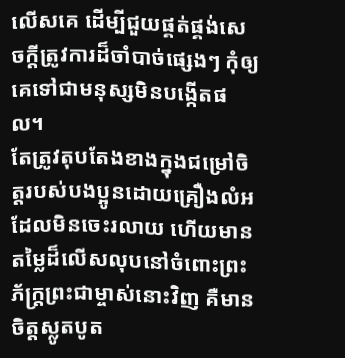លើសគេ ដើម្បីជួយផ្គត់ផ្គង់សេចក្ដីត្រូវការដ៏ចាំបាច់ផ្សេងៗ កុំឲ្យគេទៅជាមនុស្សមិនបង្កើតផល។
តែត្រូវតុបតែងខាងក្នុងជម្រៅចិត្តរបស់បងប្អូនដោយគ្រឿងលំអដែលមិនចេះរលាយ ហើយមានតម្លៃដ៏លើសលុបនៅចំពោះព្រះភ័ក្ត្រព្រះជាម្ចាស់នោះវិញ គឺមានចិត្តស្លូតបូត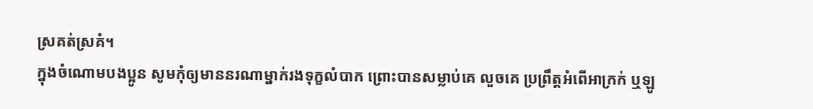ស្រគត់ស្រគំ។
ក្នុងចំណោមបងប្អូន សូមកុំឲ្យមាននរណាម្នាក់រងទុក្ខលំបាក ព្រោះបានសម្លាប់គេ លួចគេ ប្រព្រឹត្តអំពើអាក្រក់ ឬឡូ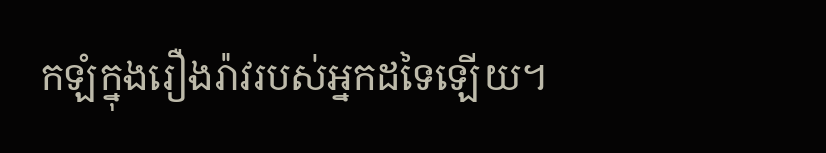កឡំក្នុងរឿងរ៉ាវរបស់អ្នកដទៃឡើយ។